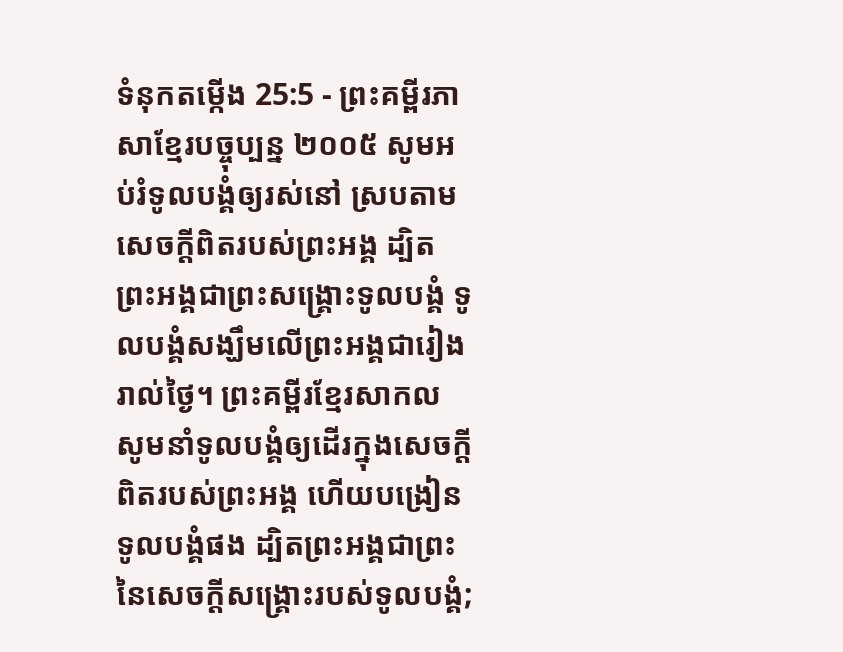ទំនុកតម្កើង 25:5 - ព្រះគម្ពីរភាសាខ្មែរបច្ចុប្បន្ន ២០០៥ សូមអប់រំទូលបង្គំឲ្យរស់នៅ ស្របតាមសេចក្ដីពិតរបស់ព្រះអង្គ ដ្បិតព្រះអង្គជាព្រះសង្គ្រោះទូលបង្គំ ទូលបង្គំសង្ឃឹមលើព្រះអង្គជារៀងរាល់ថ្ងៃ។ ព្រះគម្ពីរខ្មែរសាកល សូមនាំទូលបង្គំឲ្យដើរក្នុងសេចក្ដីពិតរបស់ព្រះអង្គ ហើយបង្រៀនទូលបង្គំផង ដ្បិតព្រះអង្គជាព្រះនៃសេចក្ដីសង្គ្រោះរបស់ទូលបង្គំ;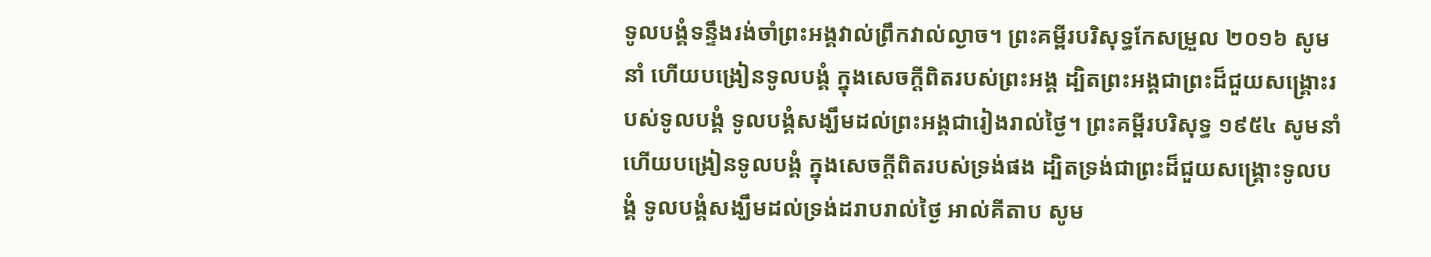ទូលបង្គំទន្ទឹងរង់ចាំព្រះអង្គវាល់ព្រឹកវាល់ល្ងាច។ ព្រះគម្ពីរបរិសុទ្ធកែសម្រួល ២០១៦ សូមនាំ ហើយបង្រៀនទូលបង្គំ ក្នុងសេចក្ដីពិតរបស់ព្រះអង្គ ដ្បិតព្រះអង្គជាព្រះដ៏ជួយសង្គ្រោះរបស់ទូលបង្គំ ទូលបង្គំសង្ឃឹមដល់ព្រះអង្គជារៀងរាល់ថ្ងៃ។ ព្រះគម្ពីរបរិសុទ្ធ ១៩៥៤ សូមនាំ ហើយបង្រៀនទូលបង្គំ ក្នុងសេចក្ដីពិតរបស់ទ្រង់ផង ដ្បិតទ្រង់ជាព្រះដ៏ជួយសង្គ្រោះទូលបង្គំ ទូលបង្គំសង្ឃឹមដល់ទ្រង់ដរាបរាល់ថ្ងៃ អាល់គីតាប សូម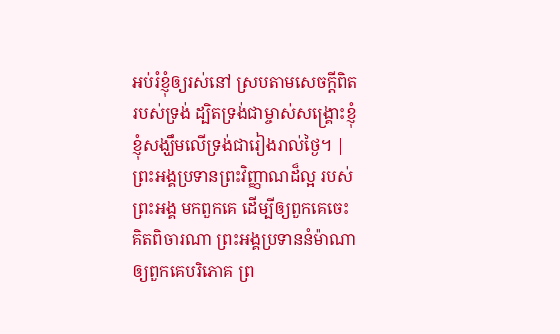អប់រំខ្ញុំឲ្យរស់នៅ ស្របតាមសេចក្ដីពិតរបស់ទ្រង់ ដ្បិតទ្រង់ជាម្ចាស់សង្គ្រោះខ្ញុំ ខ្ញុំសង្ឃឹមលើទ្រង់ជារៀងរាល់ថ្ងៃ។ |
ព្រះអង្គប្រទានព្រះវិញ្ញាណដ៏ល្អ របស់ព្រះអង្គ មកពួកគេ ដើម្បីឲ្យពួកគេចេះគិតពិចារណា ព្រះអង្គប្រទាននំម៉ាណាឲ្យពួកគេបរិភោគ ព្រ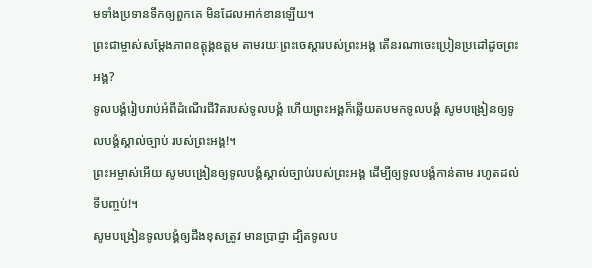មទាំងប្រទានទឹកឲ្យពួកគេ មិនដែលអាក់ខានឡើយ។
ព្រះជាម្ចាស់សម្តែងភាពឧត្តុង្គឧត្ដម តាមរយៈព្រះចេស្ដារបស់ព្រះអង្គ តើនរណាចេះប្រៀនប្រដៅដូចព្រះអង្គ?
ទូលបង្គំរៀបរាប់អំពីដំណើរជីវិតរបស់ទូលបង្គំ ហើយព្រះអង្គក៏ឆ្លើយតបមកទូលបង្គំ សូមបង្រៀនឲ្យទូលបង្គំស្គាល់ច្បាប់ របស់ព្រះអង្គ!។
ព្រះអម្ចាស់អើយ សូមបង្រៀនឲ្យទូលបង្គំស្គាល់ច្បាប់របស់ព្រះអង្គ ដើម្បីឲ្យទូលបង្គំកាន់តាម រហូតដល់ទីបញ្ចប់!។
សូមបង្រៀនទូលបង្គំឲ្យដឹងខុសត្រូវ មានប្រាជ្ញា ដ្បិតទូលប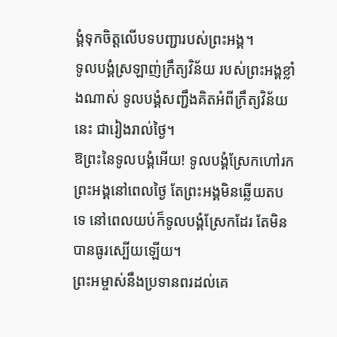ង្គំទុកចិត្តលើបទបញ្ជារបស់ព្រះអង្គ។
ទូលបង្គំស្រឡាញ់ក្រឹត្យវិន័យ របស់ព្រះអង្គខ្លាំងណាស់ ទូលបង្គំសញ្ជឹងគិតអំពីក្រឹត្យវិន័យនេះ ជារៀងរាល់ថ្ងៃ។
ឱព្រះនៃទូលបង្គំអើយ! ទូលបង្គំស្រែកហៅរកព្រះអង្គនៅពេលថ្ងៃ តែព្រះអង្គមិនឆ្លើយតបទេ នៅពេលយប់ក៏ទូលបង្គំស្រែកដែរ តែមិនបានធូរស្បើយឡើយ។
ព្រះអម្ចាស់នឹងប្រទានពរដល់គេ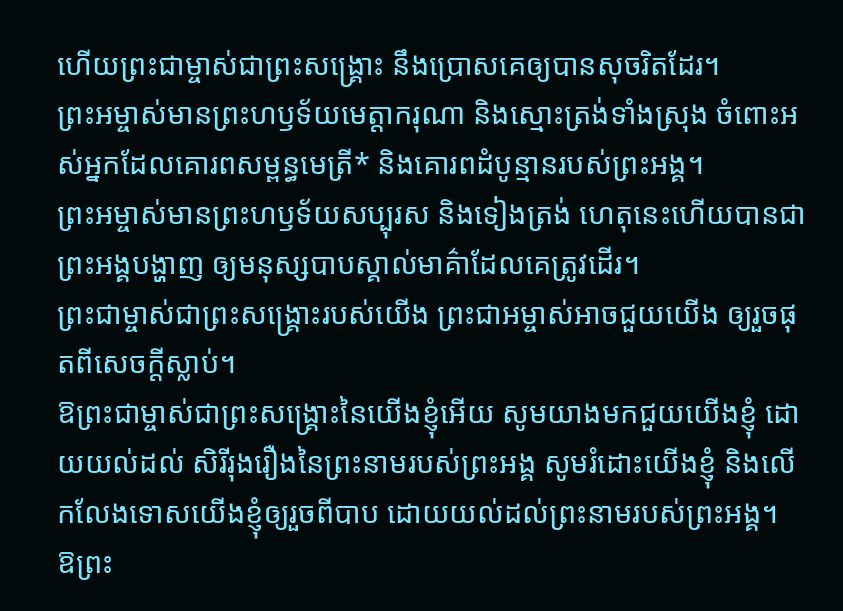ហើយព្រះជាម្ចាស់ជាព្រះសង្គ្រោះ នឹងប្រោសគេឲ្យបានសុចរិតដែរ។
ព្រះអម្ចាស់មានព្រះហឫទ័យមេត្តាករុណា និងស្មោះត្រង់ទាំងស្រុង ចំពោះអស់អ្នកដែលគោរពសម្ពន្ធមេត្រី* និងគោរពដំបូន្មានរបស់ព្រះអង្គ។
ព្រះអម្ចាស់មានព្រះហឫទ័យសប្បុរស និងទៀងត្រង់ ហេតុនេះហើយបានជាព្រះអង្គបង្ហាញ ឲ្យមនុស្សបាបស្គាល់មាគ៌ាដែលគេត្រូវដើរ។
ព្រះជាម្ចាស់ជាព្រះសង្គ្រោះរបស់យើង ព្រះជាអម្ចាស់អាចជួយយើង ឲ្យរួចផុតពីសេចក្ដីស្លាប់។
ឱព្រះជាម្ចាស់ជាព្រះសង្គ្រោះនៃយើងខ្ញុំអើយ សូមយាងមកជួយយើងខ្ញុំ ដោយយល់ដល់ សិរីរុងរឿងនៃព្រះនាមរបស់ព្រះអង្គ សូមរំដោះយើងខ្ញុំ និងលើកលែងទោសយើងខ្ញុំឲ្យរួចពីបាប ដោយយល់ដល់ព្រះនាមរបស់ព្រះអង្គ។
ឱព្រះ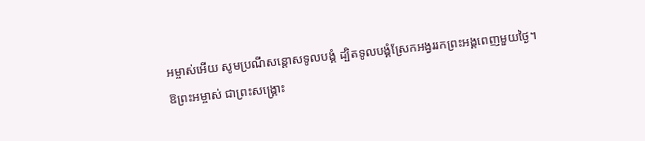អម្ចាស់អើយ សូមប្រណីសន្ដោសទូលបង្គំ ដ្បិតទូលបង្គំស្រែកអង្វររកព្រះអង្គពេញមួយថ្ងៃ។
ឱព្រះអម្ចាស់ ជាព្រះសង្គ្រោះ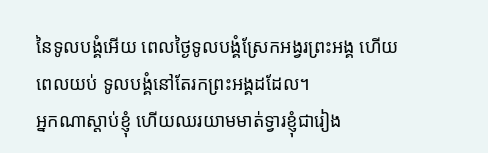នៃទូលបង្គំអើយ ពេលថ្ងៃទូលបង្គំស្រែកអង្វរព្រះអង្គ ហើយពេលយប់ ទូលបង្គំនៅតែរកព្រះអង្គដដែល។
អ្នកណាស្ដាប់ខ្ញុំ ហើយឈរយាមមាត់ទ្វារខ្ញុំជារៀង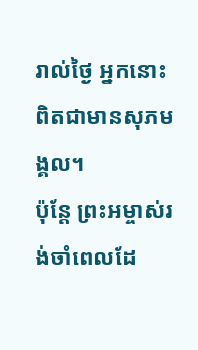រាល់ថ្ងៃ អ្នកនោះពិតជាមានសុភមង្គល។
ប៉ុន្តែ ព្រះអម្ចាស់រង់ចាំពេលដែ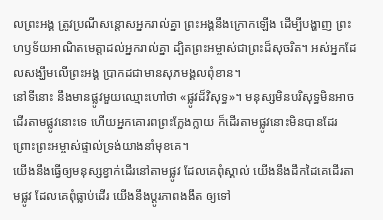លព្រះអង្គ ត្រូវប្រណីសន្ដោសអ្នករាល់គ្នា ព្រះអង្គនឹងក្រោកឡើង ដើម្បីបង្ហាញ ព្រះហឫទ័យអាណិតមេត្តាដល់អ្នករាល់គ្នា ដ្បិតព្រះអម្ចាស់ជាព្រះដ៏សុចរិត។ អស់អ្នកដែលសង្ឃឹមលើព្រះអង្គ ប្រាកដជាមានសុភមង្គលពុំខាន។
នៅទីនោះ នឹងមានផ្លូវមួយឈ្មោះហៅថា «ផ្លូវដ៏វិសុទ្ធ»។ មនុស្សមិនបរិសុទ្ធមិនអាចដើរតាមផ្លូវនោះទេ ហើយអ្នកគោរពព្រះក្លែងក្លាយ ក៏ដើរតាមផ្លូវនោះមិនបានដែរ ព្រោះព្រះអម្ចាស់ផ្ទាល់ទ្រង់យាងនាំមុខគេ។
យើងនឹងធ្វើឲ្យមនុស្សខ្វាក់ដើរនៅតាមផ្លូវ ដែលគេពុំស្គាល់ យើងនឹងដឹកដៃគេដើរតាមផ្លូវ ដែលគេពុំធ្លាប់ដើរ យើងនឹងប្ដូរភាពងងឹត ឲ្យទៅ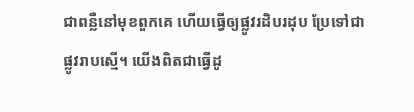ជាពន្លឺនៅមុខពួកគេ ហើយធ្វើឲ្យផ្លូវរដិបរដុប ប្រែទៅជាផ្លូវរាបស្មើ។ យើងពិតជាធ្វើដូ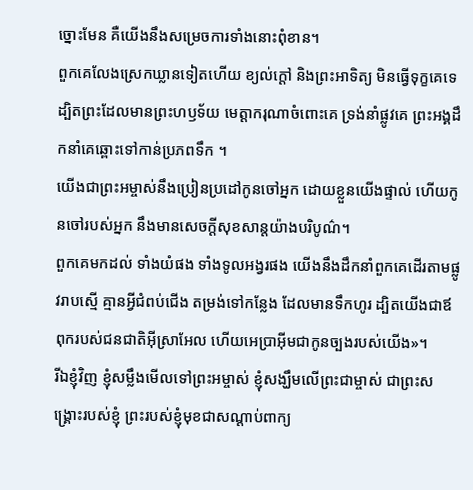ច្នោះមែន គឺយើងនឹងសម្រេចការទាំងនោះពុំខាន។
ពួកគេលែងស្រេកឃ្លានទៀតហើយ ខ្យល់ក្ដៅ និងព្រះអាទិត្យ មិនធ្វើទុក្ខគេទេ ដ្បិតព្រះដែលមានព្រះហឫទ័យ មេត្តាករុណាចំពោះគេ ទ្រង់នាំផ្លូវគេ ព្រះអង្គដឹកនាំគេឆ្ពោះទៅកាន់ប្រភពទឹក ។
យើងជាព្រះអម្ចាស់នឹងប្រៀនប្រដៅកូនចៅអ្នក ដោយខ្លួនយើងផ្ទាល់ ហើយកូនចៅរបស់អ្នក នឹងមានសេចក្ដីសុខសាន្តយ៉ាងបរិបូណ៌។
ពួកគេមកដល់ ទាំងយំផង ទាំងទូលអង្វរផង យើងនឹងដឹកនាំពួកគេដើរតាមផ្លូវរាបស្មើ គ្មានអ្វីជំពប់ជើង តម្រង់ទៅកន្លែង ដែលមានទឹកហូរ ដ្បិតយើងជាឪពុករបស់ជនជាតិអ៊ីស្រាអែល ហើយអេប្រាអ៊ីមជាកូនច្បងរបស់យើង»។
រីឯខ្ញុំវិញ ខ្ញុំសម្លឹងមើលទៅព្រះអម្ចាស់ ខ្ញុំសង្ឃឹមលើព្រះជាម្ចាស់ ជាព្រះសង្គ្រោះរបស់ខ្ញុំ ព្រះរបស់ខ្ញុំមុខជាសណ្ដាប់ពាក្យ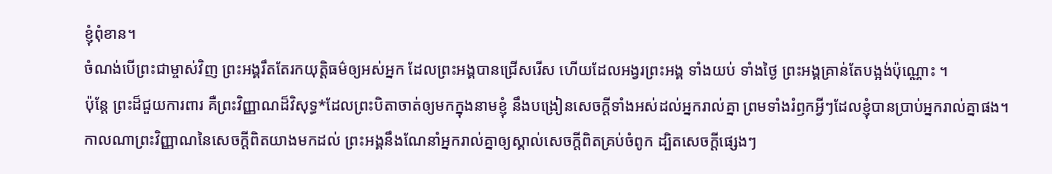ខ្ញុំពុំខាន។
ចំណង់បើព្រះជាម្ចាស់វិញ ព្រះអង្គរឹតតែរកយុត្តិធម៌ឲ្យអស់អ្នក ដែលព្រះអង្គបានជ្រើសរើស ហើយដែលអង្វរព្រះអង្គ ទាំងយប់ ទាំងថ្ងៃ ព្រះអង្គគ្រាន់តែបង្អង់ប៉ុណ្ណោះ ។
ប៉ុន្តែ ព្រះដ៏ជួយការពារ គឺព្រះវិញ្ញាណដ៏វិសុទ្ធ*ដែលព្រះបិតាចាត់ឲ្យមកក្នុងនាមខ្ញុំ នឹងបង្រៀនសេចក្ដីទាំងអស់ដល់អ្នករាល់គ្នា ព្រមទាំងរំឭកអ្វីៗដែលខ្ញុំបានប្រាប់អ្នករាល់គ្នាផង។
កាលណាព្រះវិញ្ញាណនៃសេចក្ដីពិតយាងមកដល់ ព្រះអង្គនឹងណែនាំអ្នករាល់គ្នាឲ្យស្គាល់សេចក្ដីពិតគ្រប់ចំពូក ដ្បិតសេចក្ដីផ្សេងៗ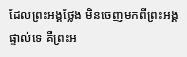ដែលព្រះអង្គថ្លែង មិនចេញមកពីព្រះអង្គផ្ទាល់ទេ គឺព្រះអ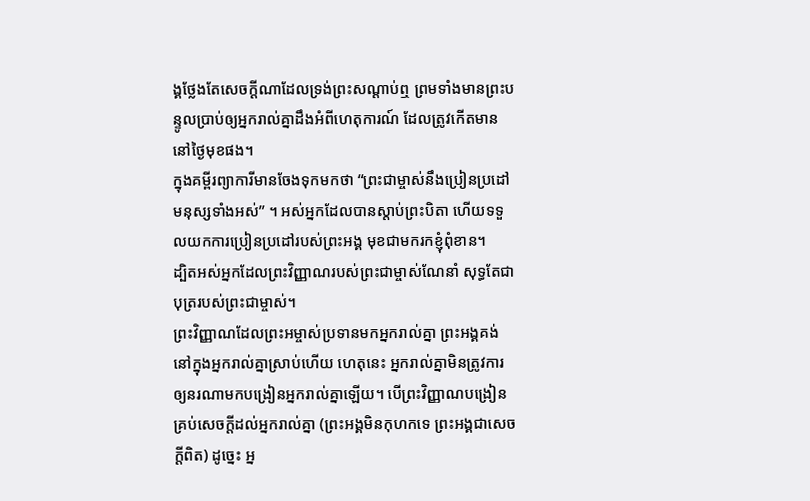ង្គថ្លែងតែសេចក្ដីណាដែលទ្រង់ព្រះសណ្ដាប់ឮ ព្រមទាំងមានព្រះបន្ទូលប្រាប់ឲ្យអ្នករាល់គ្នាដឹងអំពីហេតុការណ៍ ដែលត្រូវកើតមាននៅថ្ងៃមុខផង។
ក្នុងគម្ពីរព្យាការីមានចែងទុកមកថា “ព្រះជាម្ចាស់នឹងប្រៀនប្រដៅមនុស្សទាំងអស់” ។ អស់អ្នកដែលបានស្ដាប់ព្រះបិតា ហើយទទួលយកការប្រៀនប្រដៅរបស់ព្រះអង្គ មុខជាមករកខ្ញុំពុំខាន។
ដ្បិតអស់អ្នកដែលព្រះវិញ្ញាណរបស់ព្រះជាម្ចាស់ណែនាំ សុទ្ធតែជាបុត្ររបស់ព្រះជាម្ចាស់។
ព្រះវិញ្ញាណដែលព្រះអម្ចាស់ប្រទានមកអ្នករាល់គ្នា ព្រះអង្គគង់នៅក្នុងអ្នករាល់គ្នាស្រាប់ហើយ ហេតុនេះ អ្នករាល់គ្នាមិនត្រូវការឲ្យនរណាមកបង្រៀនអ្នករាល់គ្នាឡើយ។ បើព្រះវិញ្ញាណបង្រៀនគ្រប់សេចក្ដីដល់អ្នករាល់គ្នា (ព្រះអង្គមិនកុហកទេ ព្រះអង្គជាសេចក្ដីពិត) ដូច្នេះ អ្ន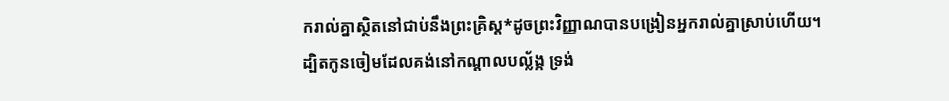ករាល់គ្នាស្ថិតនៅជាប់នឹងព្រះគ្រិស្ត*ដូចព្រះវិញ្ញាណបានបង្រៀនអ្នករាល់គ្នាស្រាប់ហើយ។
ដ្បិតកូនចៀមដែលគង់នៅកណ្ដាលបល្ល័ង្ក ទ្រង់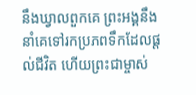នឹងឃ្វាលពួកគេ ព្រះអង្គនឹងនាំគេទៅរកប្រភពទឹកដែលផ្ដល់ជីវិត ហើយព្រះជាម្ចាស់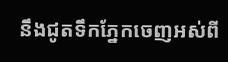នឹងជូតទឹកភ្នែកចេញអស់ពី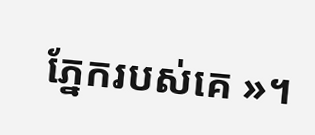ភ្នែករបស់គេ »។